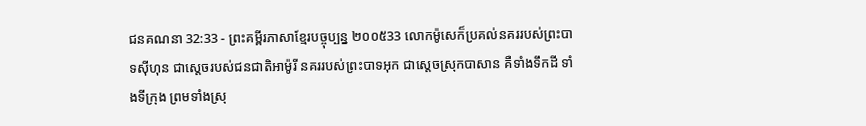ជនគណនា 32:33 - ព្រះគម្ពីរភាសាខ្មែរបច្ចុប្បន្ន ២០០៥33 លោកម៉ូសេក៏ប្រគល់នគររបស់ព្រះបាទស៊ីហុន ជាស្ដេចរបស់ជនជាតិអាម៉ូរី នគររបស់ព្រះបាទអុក ជាស្ដេចស្រុកបាសាន គឺទាំងទឹកដី ទាំងទីក្រុង ព្រមទាំងស្រុ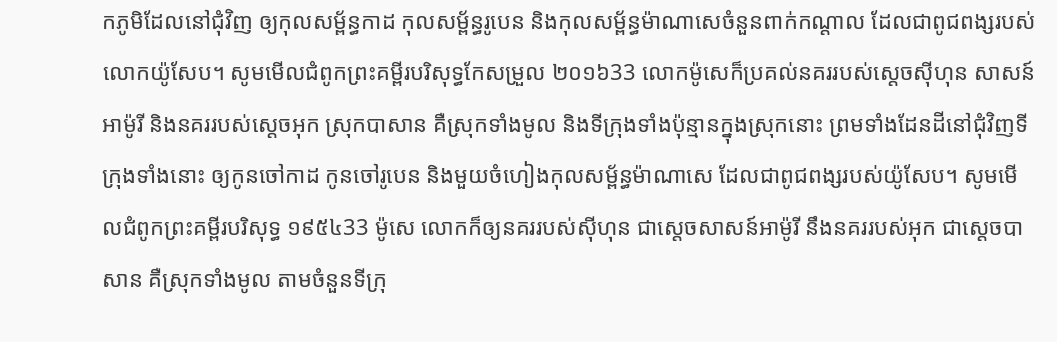កភូមិដែលនៅជុំវិញ ឲ្យកុលសម្ព័ន្ធកាដ កុលសម្ព័ន្ធរូបេន និងកុលសម្ព័ន្ធម៉ាណាសេចំនួនពាក់កណ្ដាល ដែលជាពូជពង្សរបស់លោកយ៉ូសែប។ សូមមើលជំពូកព្រះគម្ពីរបរិសុទ្ធកែសម្រួល ២០១៦33 លោកម៉ូសេក៏ប្រគល់នគររបស់ស្ដេចស៊ីហុន សាសន៍អាម៉ូរី និងនគររបស់ស្ដេចអុក ស្រុកបាសាន គឺស្រុកទាំងមូល និងទីក្រុងទាំងប៉ុន្មានក្នុងស្រុកនោះ ព្រមទាំងដែនដីនៅជុំវិញទីក្រុងទាំងនោះ ឲ្យកូនចៅកាដ កូនចៅរូបេន និងមួយចំហៀងកុលសម្ព័ន្ធម៉ាណាសេ ដែលជាពូជពង្សរបស់យ៉ូសែប។ សូមមើលជំពូកព្រះគម្ពីរបរិសុទ្ធ ១៩៥៤33 ម៉ូសេ លោកក៏ឲ្យនគររបស់ស៊ីហុន ជាស្តេចសាសន៍អាម៉ូរី នឹងនគររបស់អុក ជាស្តេចបាសាន គឺស្រុកទាំងមូល តាមចំនួនទីក្រុ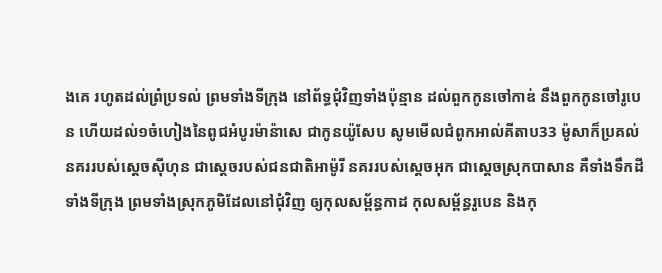ងគេ រហូតដល់ព្រំប្រទល់ ព្រមទាំងទីក្រុង នៅព័ទ្ធជុំវិញទាំងប៉ុន្មាន ដល់ពួកកូនចៅកាឌ់ នឹងពួកកូនចៅរូបេន ហើយដល់១ចំហៀងនៃពូជអំបូរម៉ាន៉ាសេ ជាកូនយ៉ូសែប សូមមើលជំពូកអាល់គីតាប33 ម៉ូសាក៏ប្រគល់នគររបស់ស្តេចស៊ីហុន ជាស្តេចរបស់ជនជាតិអាម៉ូរី នគររបស់ស្តេចអុក ជាស្តេចស្រុកបាសាន គឺទាំងទឹកដី ទាំងទីក្រុង ព្រមទាំងស្រុកភូមិដែលនៅជុំវិញ ឲ្យកុលសម្ព័ន្ធកាដ កុលសម្ព័ន្ធរូបេន និងកុ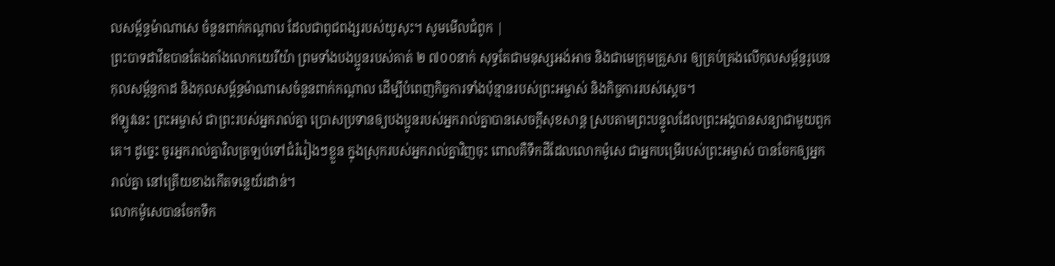លសម្ព័ន្ធម៉ាណាសេ ចំនួនពាក់កណ្តាល ដែលជាពូជពង្សរបស់យូសុះ។ សូមមើលជំពូក |
ព្រះបាទដាវីឌបានតែងតាំងលោកយេរីយ៉ា ព្រមទាំងបងប្អូនរបស់គាត់ ២ ៧០០នាក់ សុទ្ធតែជាមនុស្សអង់អាច និងជាមេក្រុមគ្រួសារ ឲ្យគ្រប់គ្រងលើកុលសម្ព័ន្ធរូបេន កុលសម្ព័ន្ធកាដ និងកុលសម្ព័ន្ធម៉ាណាសេចំនួនពាក់កណ្ដាល ដើម្បីបំពេញកិច្ចការទាំងប៉ុន្មានរបស់ព្រះអម្ចាស់ និងកិច្ចការរបស់ស្ដេច។
ឥឡូវនេះ ព្រះអម្ចាស់ ជាព្រះរបស់អ្នករាល់គ្នា ប្រោសប្រទានឲ្យបងប្អូនរបស់អ្នករាល់គ្នាបានសេចក្ដីសុខសាន្ត ស្របតាមព្រះបន្ទូលដែលព្រះអង្គបានសន្យាជាមួយពួកគេ។ ដូច្នេះ ចូរអ្នករាល់គ្នាវិលត្រឡប់ទៅជំរំរៀងៗខ្លួន ក្នុងស្រុករបស់អ្នករាល់គ្នាវិញចុះ ពោលគឺទឹកដីដែលលោកម៉ូសេ ជាអ្នកបម្រើរបស់ព្រះអម្ចាស់ បានចែកឲ្យអ្នករាល់គ្នា នៅត្រើយខាងកើតទន្លេយ័រដាន់។
លោកម៉ូសេបានចែកទឹក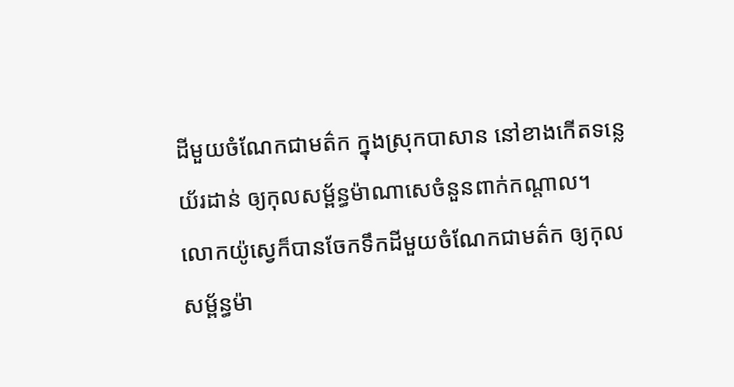ដីមួយចំណែកជាមត៌ក ក្នុងស្រុកបាសាន នៅខាងកើតទន្លេយ័រដាន់ ឲ្យកុលសម្ព័ន្ធម៉ាណាសេចំនួនពាក់កណ្ដាល។ លោកយ៉ូស្វេក៏បានចែកទឹកដីមួយចំណែកជាមត៌ក ឲ្យកុលសម្ព័ន្ធម៉ា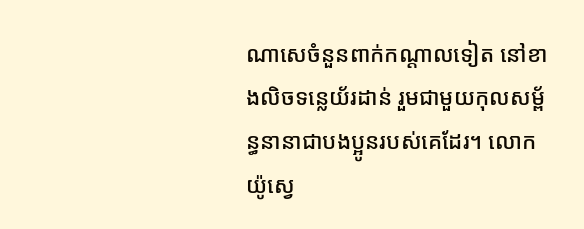ណាសេចំនួនពាក់កណ្ដាលទៀត នៅខាងលិចទន្លេយ័រដាន់ រួមជាមួយកុលសម្ព័ន្ធនានាជាបងប្អូនរបស់គេដែរ។ លោកយ៉ូស្វេ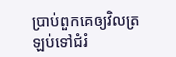ប្រាប់ពួកគេឲ្យវិលត្រឡប់ទៅជំរំ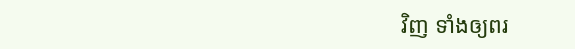វិញ ទាំងឲ្យពរ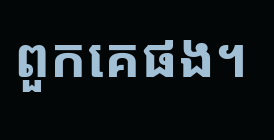ពួកគេផង។